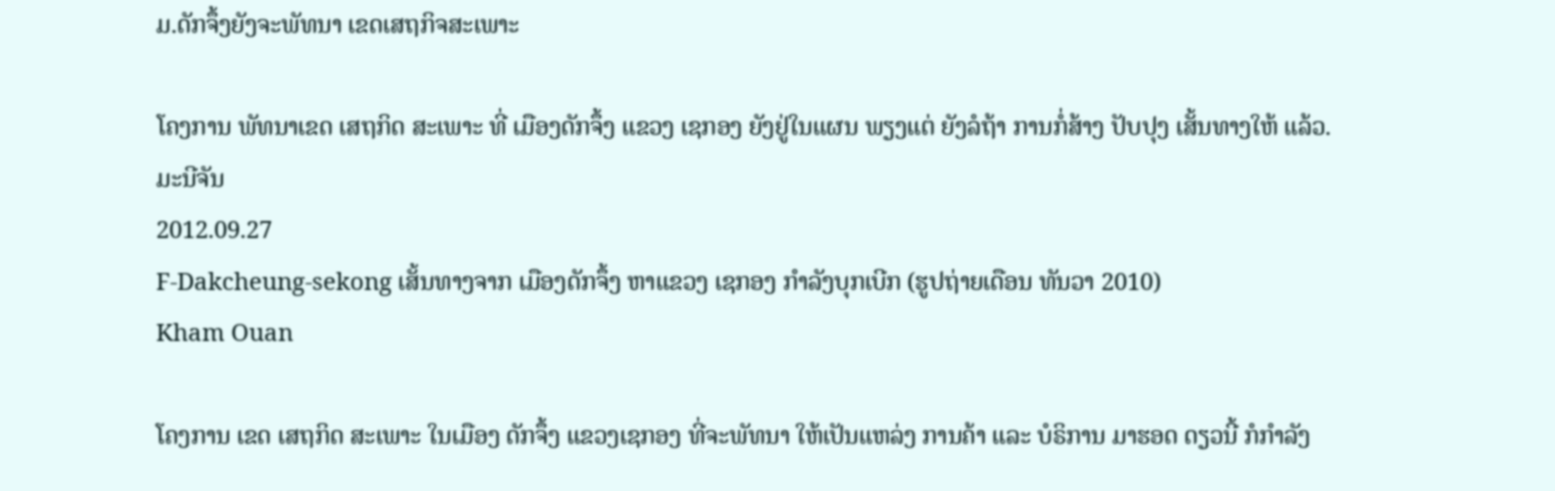ມ.ດັກຈຶ້ງຍັງຈະພັທນາ ເຂດເສຖກິຈສະເພາະ

ໂຄງການ ພັທນາເຂດ ເສຖກິດ ສະເພາະ ທີ່ ເມືອງດັກຈຶ້ງ ແຂວງ ເຊກອງ ຍັງຢູ່ໃນແຜນ ພຽງແຕ່ ຍັງລໍຖ້າ ການກໍ່ສ້າງ ປັບປຸງ ເສັ້ນທາງໃຫ້ ແລ້ວ.
ມະນີຈັນ
2012.09.27
F-Dakcheung-sekong ເສັ້ນທາງຈາກ ເມືອງດັກຈຶ້ງ ຫາແຂວງ ເຊກອງ ກໍາລັງບຸກເບີກ (ຮູປຖ່າຍເດືອນ ທັນວາ 2010)
Kham Ouan

ໂຄງການ ເຂດ ເສຖກິດ ສະເພາະ ໃນເມືອງ ດັກຈຶ້ງ ແຂວງເຊກອງ ທີ່ຈະພັທນາ ໃຫ້ເປັນແຫລ່ງ ການຄ້າ ແລະ ບໍຣິການ ມາຮອດ ດຽວນີ້ ກໍກໍາລັງ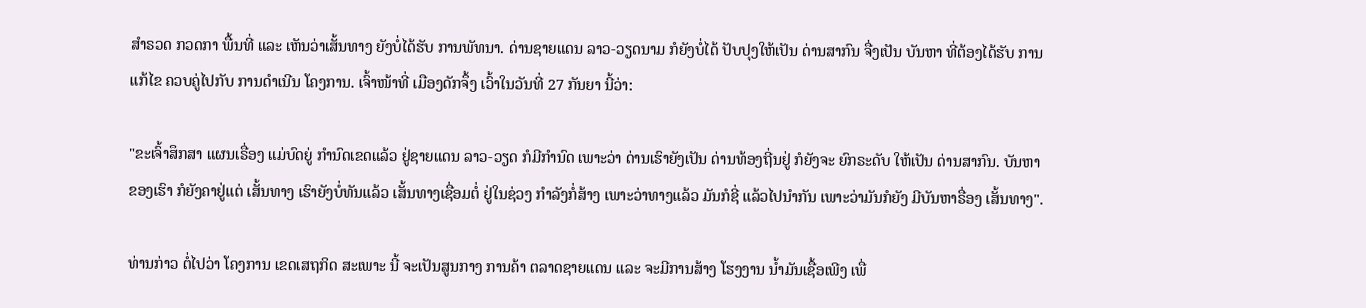ສໍາຣວດ ກວດກາ ພື້ນທີ່ ແລະ ເຫັນວ່າເສັ້ນທາງ ຍັງບໍ່ໄດ້ຮັບ ການພັທນາ. ດ່ານຊາຍແດນ ລາວ-ວຽດນາມ ກໍຍັງບໍ່ໄດ້ ປັບປຸງໃຫ້ເປັນ ດ່ານສາກົນ ຈື່ງເປັນ ບັນຫາ ທີ່ຕ້ອງໄດ້ຮັບ ການແກ້ໄຂ ຄວບຄູ່ໄປກັບ ການດໍາເນີນ ໂຄງການ. ເຈົ້າໜ້າທີ່ ເມືອງດັກຈຶ້ງ ເວົ້າໃນວັນທີ່ 27 ກັນຍາ ນີ້ວ່າ:

"ຂະເຈົ້າສຶກສາ ແຜນເຣື່ອງ ແມ່ບົດຍູ່ ກໍານົດເຂດແລ້ວ ຢູ່ຊາຍແດນ ລາວ-ວຽດ ກໍມີກໍານົດ ເພາະວ່າ ດ່ານເຮົາຍັງເປັນ ດ່ານທ້ອງຖີ່ນຢູ່ ກໍຍັງຈະ ຍົກຣະດັບ ໃຫ້ເປັນ ດ່ານສາກົນ. ບັນຫາຂອງເຮົາ ກໍຍັງຄາຢູ່ແຕ່ ເສັ້ນທາງ ເຮົາຍັງບໍ່ທັນແລ້ວ ເສັ້ນທາງເຊື່ອມຕໍ່ ຢູ່ໃນຊ່ວງ ກໍາລັງກໍ່ສ້າງ ເພາະວ່າທາງແລ້ວ ມັນກໍຊີ່ ແລ້ວໄປນໍາກັນ ເພາະວ່າມັນກໍຍັງ ມີບັນຫາຣື່ອງ ເສັ້ນທາງ".

ທ່ານກ່າວ ຕໍ່ໄປວ່າ ໂຄງການ ເຂດເສຖກິດ ສະເພາະ ນີ້ ຈະເປັນສູນກາງ ການຄ້າ ຕລາດຊາຍແດນ ແລະ ຈະມີການສ້າງ ໂຮງງານ ນໍ້າມັນເຊື້ອເພີງ ເພື່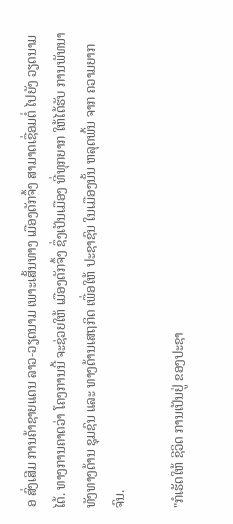ອ ສົ່ງເສີມ ການຄ້າຊາຍແດນ ລາວ-ວຽດນາມ ເພາະເສັ້ນທາງ ເມືອງດັກຈຶ້ງ ສາມາດເຊື່ອມຕໍ່ ໄປຍັງ ວຽດນາມໄດ້. ທາງການຄາດວ່າ ໂຄງການນີ້ ຈະຊ່ວຍໃຫ້ ເມືອງດັກຈຶ້ງ ຊຶ່ງເປັນເມືອງ ທີ່ທຸກຍາກ ໃຫ້ໄດ້ຮັບ ການພັທນາ ທັງທາງດ້ານ ຊຸມຊົນ ແລະ ທາງດ້ານເສຖກິດ ເພື່ອໃຫ້ ປະຊາຊົນ ໃນເມືອງນັ້ນ ຫລຸດພົ້ນ ຈາກ ຄວາມຍາກຈົນ.

"ກໍເຮັດໃຫ້ ຊີວິດ ການເປັນຢູ່ ຂອງປະຊາ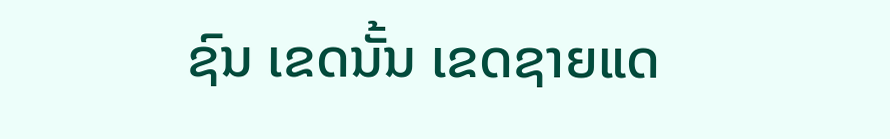ຊົນ ເຂດນັ້ນ ເຂດຊາຍແດ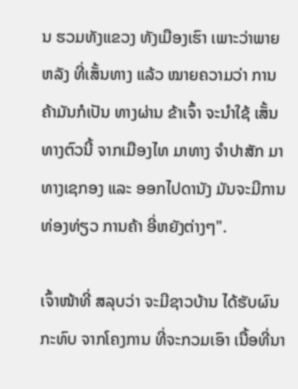ນ ຮວມທັງແຂວງ ທັງເມືອງເຮົາ ເພາະວ່າພາຍຫລັງ ທີ່ເສັ້ນທາງ ແລ້ວ ໝາຍຄວາມວ່າ ການຄ້າມັນກໍເປັນ ທາງຜ່ານ ຂ້າເຈົ້າ ຈະນໍາໃຊ້ ເສັ້ນທາງຕົວນີ້ ຈາກເມືອງໄທ ມາທາງ ຈໍາປາສັກ ມາທາງເຊກອງ ແລະ ອອກໄປດານັງ ມັນຈະມີການ ທ່ອງທ່ຽວ ການຄ້າ ອີ່ຫຍັງຕ່າງໆ".

ເຈົ້າໜ້າທີ່ ສລຸບວ່າ ຈະມີຊາວບ້ານ ໄດ້ຮັບຜົນ ກະທົບ ຈາກໂຄງການ ທີ່ຈະກວມເອົາ ເນື້ອທີ່ນາ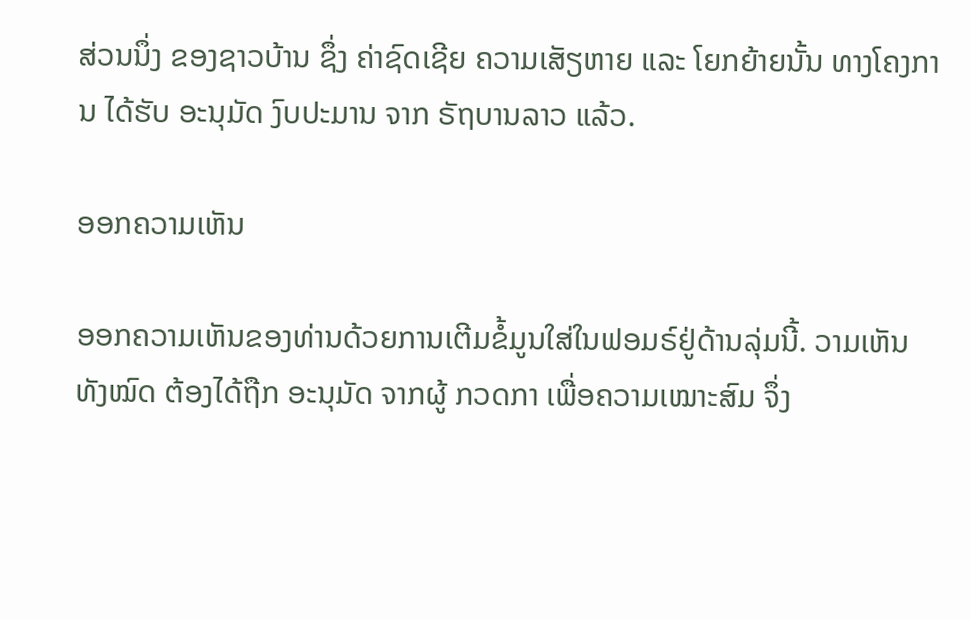ສ່ວນນຶ່ງ ຂອງຊາວບ້ານ ຊຶ່ງ ຄ່າຊົດເຊີຍ ຄວາມເສັຽຫາຍ ແລະ ໂຍກຍ້າຍນັ້ນ ທາງໂຄງການ ໄດ້ຮັບ ອະນຸມັດ ງົບປະມານ ຈາກ ຣັຖບານລາວ ແລ້ວ.

ອອກຄວາມເຫັນ

ອອກຄວາມເຫັນຂອງທ່ານດ້ວຍການເຕີມຂໍ້ມູນໃສ່ໃນຟອມຣ໌ຢູ່ດ້ານລຸ່ມນີ້. ວາມເຫັນທັງໝົດ ຕ້ອງໄດ້ຖືກ ອະນຸມັດ ຈາກຜູ້ ກວດກາ ເພື່ອຄວາມເໝາະສົມ ຈຶ່ງ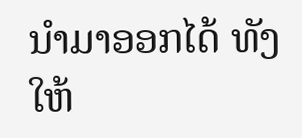ນໍາມາອອກໄດ້ ທັງໃຫ້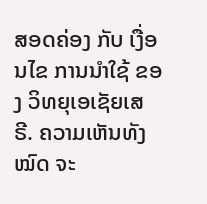ສອດຄ່ອງ ກັບ ເງື່ອນໄຂ ການນຳໃຊ້ ຂອງ ວິທຍຸເອເຊັຍເສຣີ. ຄວາມເຫັນທັງໝົດ ຈະ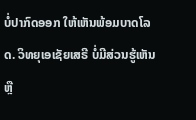ບໍ່ປາກົດອອກ ໃຫ້ເຫັນພ້ອມບາດໂລດ. ວິທຍຸເອເຊັຍເສຣີ ບໍ່ມີສ່ວນຮູ້ເຫັນ ຫຼື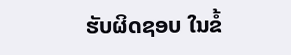ຮັບຜິດຊອບ ໃນຂໍ້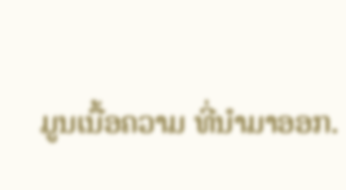ມູນເນື້ອຄວາມ ທີ່ນໍາມາອອກ.